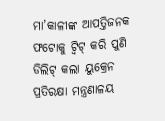ମା’କାଳୀଙ୍କ ଆପତ୍ତିଜନକ ଫଟୋକୁ ଟ୍ୱିଟ୍‌ କରି ପୁଣି ଡିଲିଟ୍ କଲା ୟୁକ୍ରେନ ପ୍ରତିରକ୍ଷା ମନ୍ତ୍ରଣାଳୟ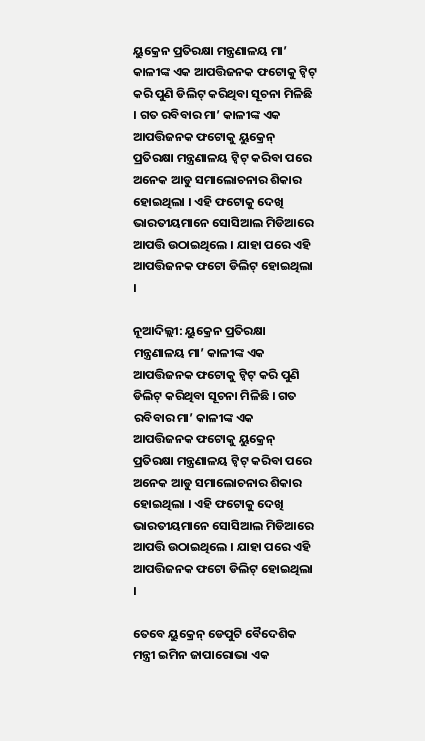ୟୁକ୍ରେନ ପ୍ରତିରକ୍ଷା ମନ୍ତ୍ରଣାଳୟ ମା’ କାଳୀଙ୍କ ଏକ ଆପତ୍ତିଜନକ ଫଟୋକୁ ଟ୍ୱିଟ୍‌ କରି ପୁଣି ଡିଲିଟ୍ କରିଥିବା ସୂଚନା ମିଳିଛି । ଗତ ରବିବାର ମା’ କାଳୀଙ୍କ ଏକ ଆପତ୍ତିଜନକ ଫଟୋକୁ ୟୁକ୍ରେନ୍ ପ୍ରତିରକ୍ଷା ମନ୍ତ୍ରଣାଳୟ ଟ୍ୱିଟ୍‌ କରିବା ପରେ ଅନେକ ଆଡୁ ସମାଲୋଚନାର ଶିକାର ହୋଇଥିଲା । ଏହି ଫଟୋକୁ ଦେଖି ଭାରତୀୟମାନେ ସୋସିଆଲ ମିଡିଆରେ ଆପତ୍ତି ଉଠାଇଥିଲେ । ଯାହା ପରେ ଏହି ଆପତ୍ତିଜନକ ଫଟୋ ଡିଲିଟ୍ ହୋଇଥିଲା ।

ନୂଆଦିଲ୍ଲୀ: ୟୁକ୍ରେନ ପ୍ରତିରକ୍ଷା ମନ୍ତ୍ରଣାଳୟ ମା’ କାଳୀଙ୍କ ଏକ ଆପତ୍ତିଜନକ ଫଟୋକୁ ଟ୍ୱିଟ୍‌ କରି ପୁଣି ଡିଲିଟ୍ କରିଥିବା ସୂଚନା ମିଳିଛି । ଗତ ରବିବାର ମା’ କାଳୀଙ୍କ ଏକ ଆପତ୍ତିଜନକ ଫଟୋକୁ ୟୁକ୍ରେନ୍ ପ୍ରତିରକ୍ଷା ମନ୍ତ୍ରଣାଳୟ ଟ୍ୱିଟ୍‌ କରିବା ପରେ ଅନେକ ଆଡୁ ସମାଲୋଚନାର ଶିକାର ହୋଇଥିଲା । ଏହି ଫଟୋକୁ ଦେଖି ଭାରତୀୟମାନେ ସୋସିଆଲ ମିଡିଆରେ ଆପତ୍ତି ଉଠାଇଥିଲେ । ଯାହା ପରେ ଏହି ଆପତ୍ତିଜନକ ଫଟୋ ଡିଲିଟ୍ ହୋଇଥିଲା ।

ତେବେ ୟୁକ୍ରେନ୍ ଡେପୁଟି ବୈଦେଶିକ ମନ୍ତ୍ରୀ ଇମିନ ଜାପାରୋଭା ଏକ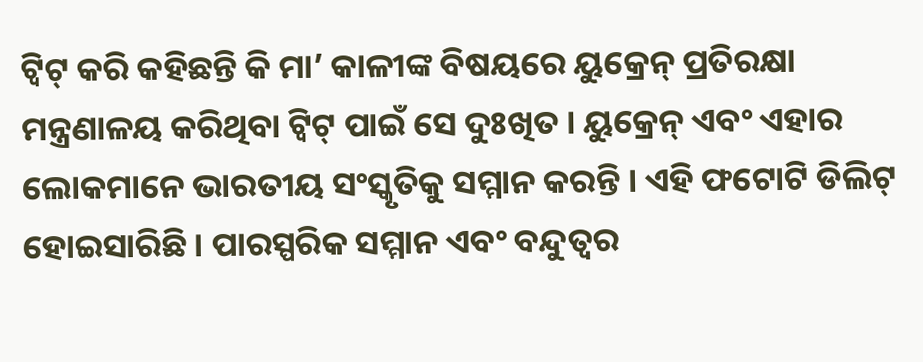ଟ୍ୱିଟ୍ କରି କହିଛନ୍ତି କି ମା’ କାଳୀଙ୍କ ବିଷୟରେ ୟୁକ୍ରେନ୍ ପ୍ରତିରକ୍ଷା ମନ୍ତ୍ରଣାଳୟ କରିଥିବା ଟ୍ୱିଟ୍ ପାଇଁ ସେ ଦୁଃଖିତ । ୟୁକ୍ରେନ୍ ଏବଂ ଏହାର ଲୋକମାନେ ଭାରତୀୟ ସଂସ୍କୃତିକୁ ସମ୍ମାନ କରନ୍ତି । ଏହି ଫଟୋଟି ଡିଲିଟ୍ ହୋଇସାରିଛି । ପାରସ୍ପରିକ ସମ୍ମାନ ଏବଂ ବନ୍ଦୁତ୍ୱର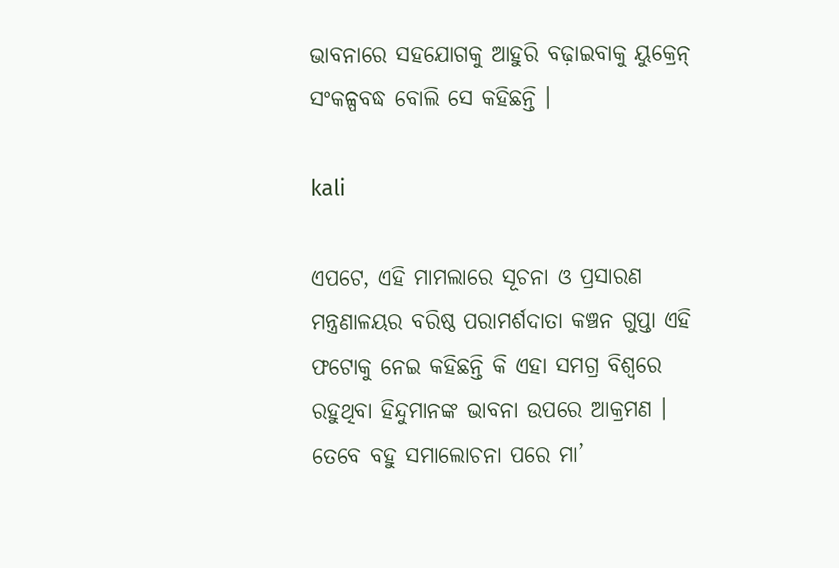ଭାବନାରେ ସହଯୋଗକୁ ଆହୁରି ବଢ଼ାଇବାକୁ ୟୁକ୍ରେନ୍ ସଂକଳ୍ପବଦ୍ଧ ବୋଲି ସେ କହିଛନ୍ତି ।

kali

ଏପଟେ, ଏହି ମାମଲାରେ ସୂଚନା ଓ ପ୍ରସାରଣ ମନ୍ତ୍ରଣାଳୟର ବରିଷ୍ଠ ପରାମର୍ଶଦାତା କଞ୍ଚନ ଗୁପ୍ତା ଏହି ଫଟୋକୁ ନେଇ କହିଛନ୍ତି କି ଏହା ସମଗ୍ର ବିଶ୍ୱରେ ରହୁଥିବା ହିନ୍ଦୁମାନଙ୍କ ଭାବନା ଉପରେ ଆକ୍ରମଣ । ତେବେ ବହୁ ସମାଲୋଚନା ପରେ ମା’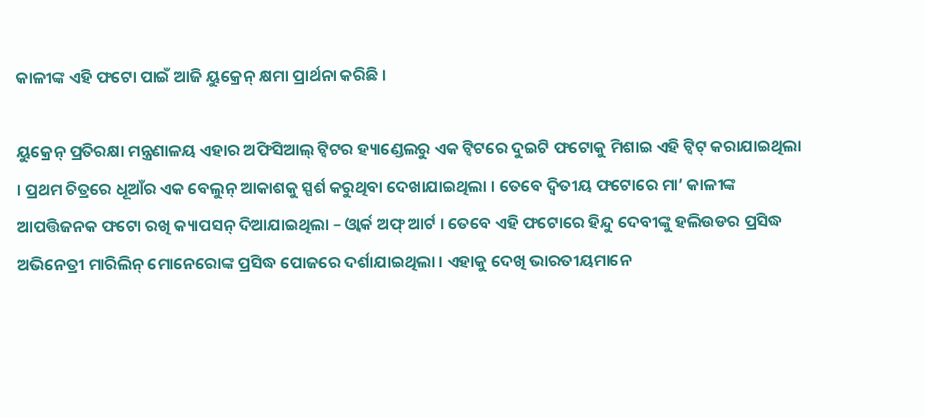କାଳୀଙ୍କ ଏହି ଫଟୋ ପାଇଁ ଆଜି ୟୁକ୍ରେନ୍ କ୍ଷମା ପ୍ରାର୍ଥନା କରିଛି ।

ୟୁକ୍ରେନ୍ ପ୍ରତିରକ୍ଷା ମନ୍ତ୍ରଣାଳୟ ଏହାର ଅଫିସିଆଲ୍ ଟ୍ୱିଟର ହ୍ୟାଣ୍ଡେଲରୁ ଏକ ଟ୍ୱିଟରେ ଦୁଇଟି ଫଟୋକୁ ମିଶାଇ ଏହି ଟ୍ୱିଟ୍ କରାଯାଇଥିଲା । ପ୍ରଥମ ଚିତ୍ରରେ ଧୂଆଁର ଏକ ବେଲୁନ୍ ଆକାଶକୁ ସ୍ପର୍ଶ କରୁଥିବା ଦେଖାଯାଇଥିଲା । ତେବେ ଦ୍ୱିତୀୟ ଫଟୋରେ ମା’ କାଳୀଙ୍କ ଆପତ୍ତିଜନକ ଫଟୋ ରଖି କ୍ୟାପସନ୍ ଦିଆଯାଇଥିଲା – ଓ୍ୱାର୍କ ଅଫ୍ ଆର୍ଟ । ତେବେ ଏହି ଫଟୋରେ ହିନ୍ଦୁ ଦେବୀଙ୍କୁ ହଲିଉଡର ପ୍ରସିଦ୍ଧ ଅଭିନେତ୍ରୀ ମାରିଲିନ୍ ମୋନେରୋଙ୍କ ପ୍ରସିଦ୍ଧ ପୋଜରେ ଦର୍ଶାଯାଇଥିଲା । ଏହାକୁ ଦେଖି ଭାରତୀୟମାନେ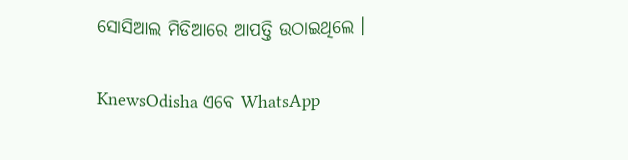ସୋସିଆଲ ମିଡିଆରେ ଆପତ୍ତି ଉଠାଇଥିଲେ ।


KnewsOdisha ଏବେ WhatsApp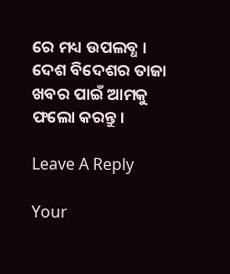ରେ ମଧ୍ୟ ଉପଲବ୍ଧ । ଦେଶ ବିଦେଶର ତାଜା ଖବର ପାଇଁ ଆମକୁ ଫଲୋ କରନ୍ତୁ ।

Leave A Reply

Your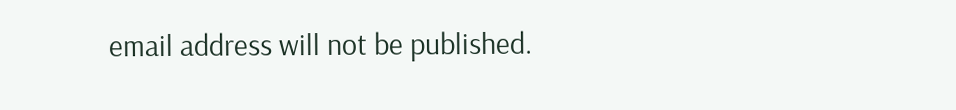email address will not be published.